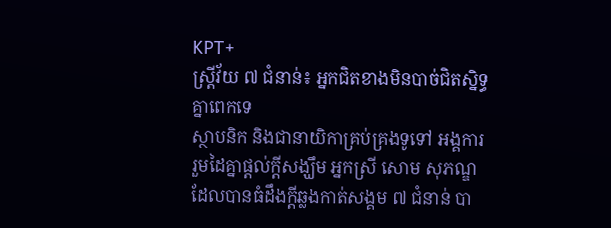KPT+
ស្ត្រីវ័យ ៧ ជំនាន់៖ អ្នកជិតខាងមិនបាច់ជិតស្និទ្ធគ្នាពេកទេ
ស្ថាបនិក និងជានាយិកាគ្រប់គ្រងទូទៅ អង្គការ រួមដៃគ្នាផ្តល់ក្តីសង្ឃឹម អ្នកស្រី សោម សុភណ្ឌ ដែលបានធំដឹងក្ដីឆ្លងកាត់សង្គម ៧ ជំនាន់ បា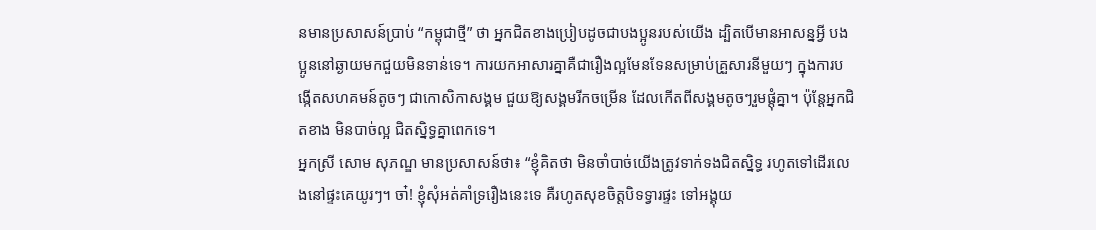នមានប្រសាសន៍ប្រាប់ “កម្ពុជាថ្មី” ថា អ្នកជិតខាងប្រៀបដូចជាបងប្អូនរបស់យើង ដ្បិតបើមានអាសន្នអ្វី បងប្អូននៅឆ្ងាយមកជួយមិនទាន់ទេ។ ការយកអាសារគ្នាគឺជារឿងល្អមែនទែនសម្រាប់គ្រួសារនីមួយៗ ក្នុងការបង្កើតសហគមន៍តូចៗ ជាកោសិកាសង្គម ជួយឱ្យសង្គមរីកចម្រើន ដែលកើតពីសង្គមតូចៗរួមផ្ដុំគ្នា។ ប៉ុន្តែអ្នកជិតខាង មិនបាច់ល្អ ជិតស្និទ្ធគ្នាពេកទេ។
អ្នកស្រី សោម សុភណ្ឌ មានប្រសាសន៍ថា៖ “ខ្ញុំគិតថា មិនចាំបាច់យើងត្រូវទាក់ទងជិតស្និទ្ធ រហូតទៅដើរលេងនៅផ្ទះគេយូរៗ។ ចា៎! ខ្ញុំសុំអត់គាំទ្ររឿងនេះទេ គឺរហូតសុខចិត្តបិទទ្វារផ្ទះ ទៅអង្គុយ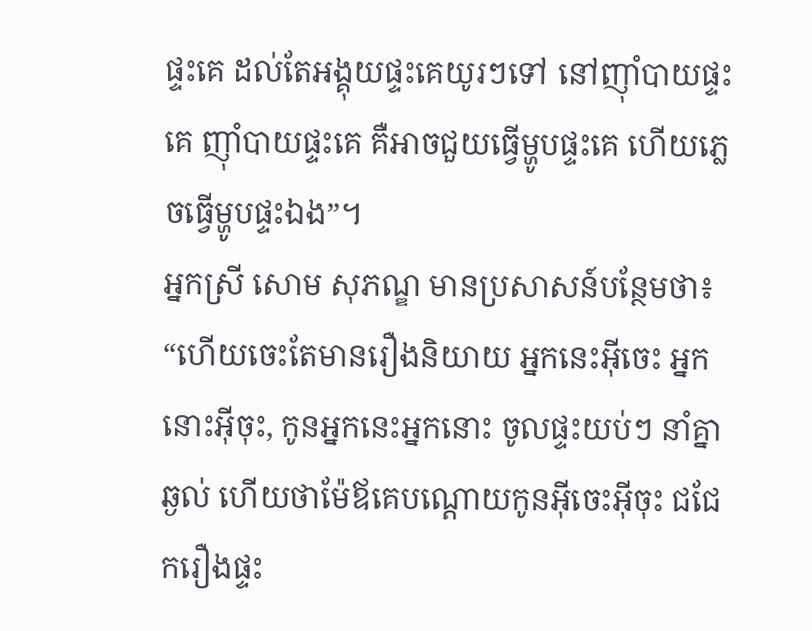ផ្ទះគេ ដល់តែអង្គុយផ្ទះគេយូរៗទៅ នៅញ៉ាំបាយផ្ទះគេ ញ៉ាំបាយផ្ទះគេ គឺអាចជួយធ្វើម្ហូបផ្ទះគេ ហើយភ្លេចធ្វើម្ហូបផ្ទះឯង”។
អ្នកស្រី សោម សុភណ្ឌ មានប្រសាសន៍បន្ថែមថា៖ “ហើយចេះតែមានរឿងនិយាយ អ្នកនេះអ៊ីចេះ អ្នកនោះអ៊ីចុះ, កូនអ្នកនេះអ្នកនោះ ចូលផ្ទះយប់ៗ នាំគ្នាឆ្ងល់ ហើយថាម៉ែឪគេបណ្ដោយកូនអ៊ីចេះអ៊ីចុះ ជជែករឿងផ្ទះ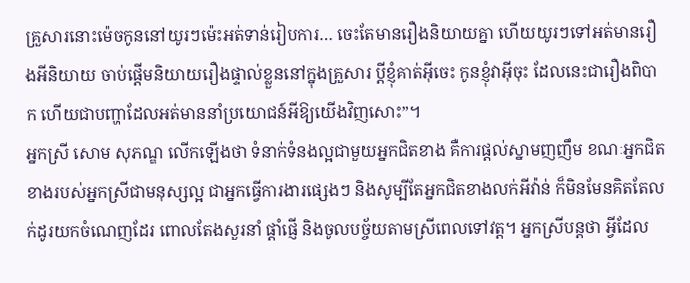គ្រួសារនោះម៉េចកូននៅយូរៗម៉េះអត់ទាន់រៀបការ… ចេះតែមានរឿងនិយាយគ្នា ហើយយូរៗទៅអត់មានរឿងអីនិយាយ ចាប់ផ្ដើមនិយាយរឿងផ្ទាល់ខ្លួននៅក្នុងគ្រួសារ ប្ដីខ្ញុំគាត់អ៊ីចេះ កូនខ្ញុំវាអ៊ីចុះ ដែលនេះជារឿងពិបាក ហើយជាបញ្ហាដែលអត់មាននាំប្រយោជន៍អីឱ្យយើងវិញសោះ”។
អ្នកស្រី សោម សុភណ្ឌ លើកឡើងថា ទំនាក់ទំនងល្អជាមួយអ្នកជិតខាង គឺការផ្ដល់ស្នាមញញឹម ខណៈអ្នកជិតខាងរបស់អ្នកស្រីជាមនុស្សល្អ ជាអ្នកធ្វើការងារផ្សេងៗ និងសូម្បីតែអ្នកជិតខាងលក់អីវ៉ាន់ ក៏មិនមែនគិតតែលក់ដូរយកចំណេញដែរ ពោលតែងសួរនាំ ផ្ដាំផ្ញើ និងចូលបច្ច័យតាមស្រីពេលទៅវត្ត។ អ្នកស្រីបន្តថា អ្វីដែល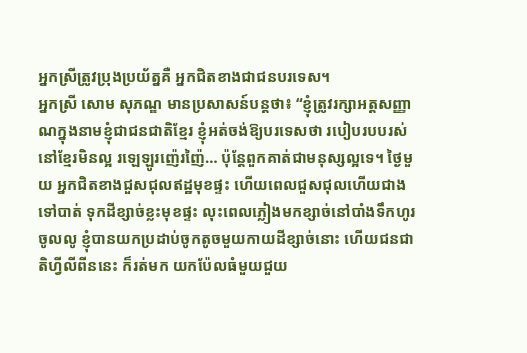អ្នកស្រីត្រូវប្រុងប្រយ័ត្នគឺ អ្នកជិតខាងជាជនបរទេស។
អ្នកស្រី សោម សុភណ្ឌ មានប្រសាសន៍បន្តថា៖ “ខ្ញុំត្រូវរក្សាអត្តសញ្ញាណក្នុងនាមខ្ញុំជាជនជាតិខ្មែរ ខ្ញុំអត់ចង់ឱ្យបរទេសថា របៀបរបបរស់នៅខ្មែរមិនល្អ រឡេឡូរញ៉េរញ៉ៃ… ប៉ុន្តែពួកគាត់ជាមនុស្សល្អទេ។ ថ្ងៃមួយ អ្នកជិតខាងជួសជុលឥដ្ឋមុខផ្ទះ ហើយពេលជួសជុលហើយជាងទៅបាត់ ទុកដីខ្សាច់ខ្លះមុខផ្ទះ លុះពេលភ្លៀងមកខ្សាច់នៅបាំងទឹកហូរចូលលូ ខ្ញុំបានយកប្រដាប់ចូកតូចមួយកាយដីខ្សាច់នោះ ហើយជនជាតិហ្វីលីពីននេះ ក៏រត់មក យកប៉ែលធំមួយជួយ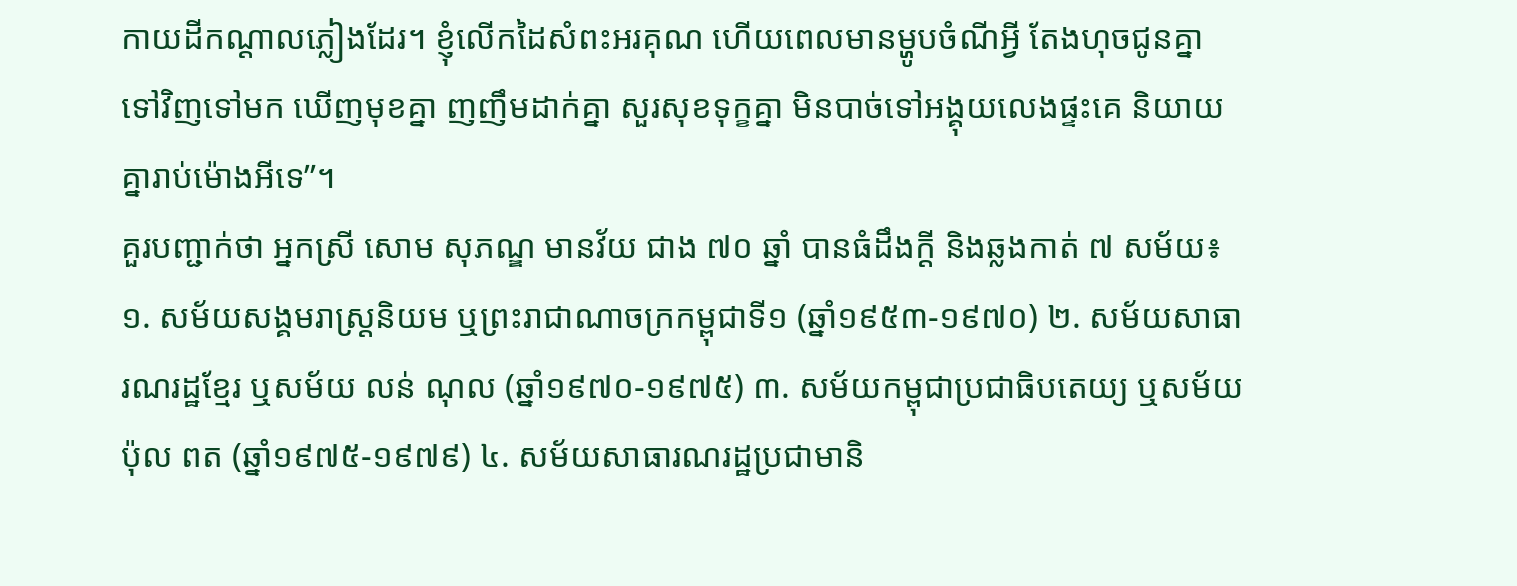កាយដីកណ្ដាលភ្លៀងដែរ។ ខ្ញុំលើកដៃសំពះអរគុណ ហើយពេលមានម្ហូបចំណីអ្វី តែងហុចជូនគ្នាទៅវិញទៅមក ឃើញមុខគ្នា ញញឹមដាក់គ្នា សួរសុខទុក្ខគ្នា មិនបាច់ទៅអង្គុយលេងផ្ទះគេ និយាយគ្នារាប់ម៉ោងអីទេ”។
គួរបញ្ជាក់ថា អ្នកស្រី សោម សុភណ្ឌ មានវ័យ ជាង ៧០ ឆ្នាំ បានធំដឹងក្ដី និងឆ្លងកាត់ ៧ សម័យ៖ ១. សម័យសង្គមរាស្រ្តនិយម ឬព្រះរាជាណាចក្រកម្ពុជាទី១ (ឆ្នាំ១៩៥៣-១៩៧០) ២. សម័យសាធារណរដ្ឋខ្មែរ ឬសម័យ លន់ ណុល (ឆ្នាំ១៩៧០-១៩៧៥) ៣. សម័យកម្ពុជាប្រជាធិបតេយ្យ ឬសម័យ ប៉ុល ពត (ឆ្នាំ១៩៧៥-១៩៧៩) ៤. សម័យសាធារណរដ្ឋប្រជាមានិ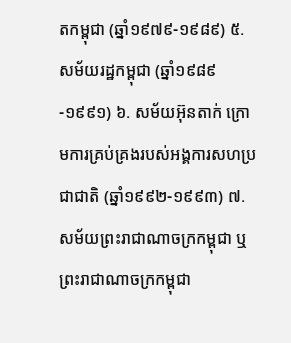តកម្ពុជា (ឆ្នាំ១៩៧៩-១៩៨៩) ៥. សម័យរដ្ឋកម្ពុជា (ឆ្នាំ១៩៨៩-១៩៩១) ៦. សម័យអ៊ុនតាក់ ក្រោមការគ្រប់គ្រងរបស់អង្គការសហប្រជាជាតិ (ឆ្នាំ១៩៩២-១៩៩៣) ៧. សម័យព្រះរាជាណាចក្រកម្ពុជា ឬព្រះរាជាណាចក្រកម្ពុជា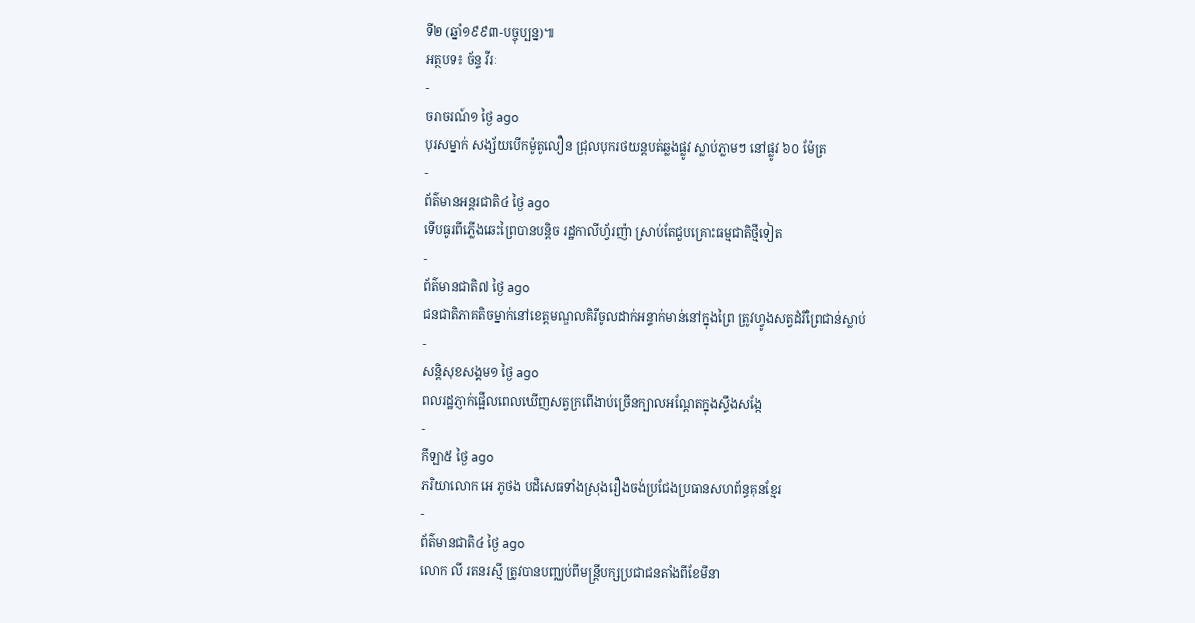ទី២ (ឆ្នាំ១៩៩៣-បច្ចុប្បន្ន)៕
អត្ថបទ៖ ច័ន្ទ វីរៈ
-
ចរាចរណ៍១ ថ្ងៃ ago
បុរសម្នាក់ សង្ស័យបើកម៉ូតូលឿន ជ្រុលបុករថយន្តបត់ឆ្លងផ្លូវ ស្លាប់ភ្លាមៗ នៅផ្លូវ ៦០ ម៉ែត្រ
-
ព័ត៌មានអន្ដរជាតិ៤ ថ្ងៃ ago
ទើបធូរពីភ្លើងឆេះព្រៃបានបន្តិច រដ្ឋកាលីហ្វ័រញ៉ា ស្រាប់តែជួបគ្រោះធម្មជាតិថ្មីទៀត
-
ព័ត៌មានជាតិ៧ ថ្ងៃ ago
ជនជាតិភាគតិចម្នាក់នៅខេត្តមណ្ឌលគិរីចូលដាក់អន្ទាក់មាន់នៅក្នុងព្រៃ ត្រូវហ្វូងសត្វដំរីព្រៃជាន់ស្លាប់
-
សន្តិសុខសង្គម១ ថ្ងៃ ago
ពលរដ្ឋភ្ញាក់ផ្អើលពេលឃើញសត្វក្រពើងាប់ច្រើនក្បាលអណ្ដែតក្នុងស្ទឹងសង្កែ
-
កីឡា៥ ថ្ងៃ ago
ភរិយាលោក អេ ភូថង បដិសេធទាំងស្រុងរឿងចង់ប្រជែងប្រធានសហព័ន្ធគុនខ្មែរ
-
ព័ត៌មានជាតិ៤ ថ្ងៃ ago
លោក លី រតនរស្មី ត្រូវបានបញ្ឈប់ពីមន្ត្រីបក្សប្រជាជនតាំងពីខែមីនា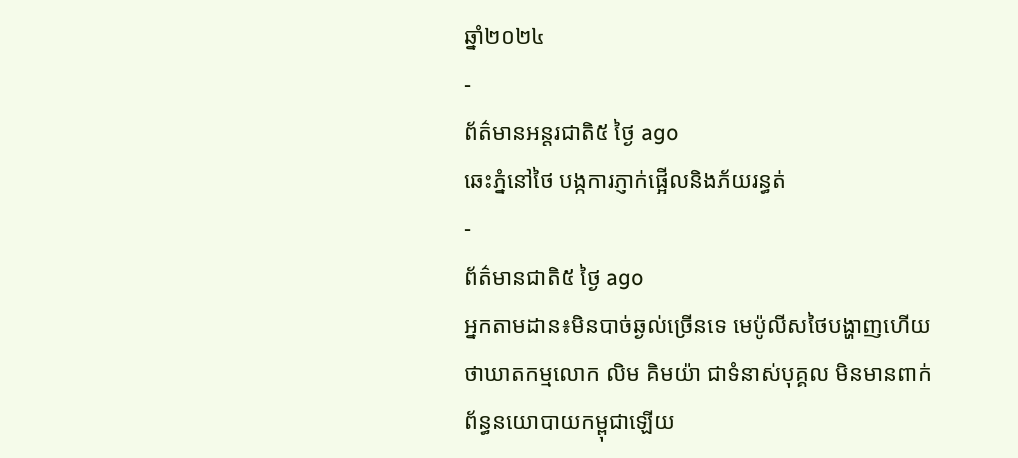ឆ្នាំ២០២៤
-
ព័ត៌មានអន្ដរជាតិ៥ ថ្ងៃ ago
ឆេះភ្នំនៅថៃ បង្កការភ្ញាក់ផ្អើលនិងភ័យរន្ធត់
-
ព័ត៌មានជាតិ៥ ថ្ងៃ ago
អ្នកតាមដាន៖មិនបាច់ឆ្ងល់ច្រើនទេ មេប៉ូលីសថៃបង្ហាញហើយថាឃាតកម្មលោក លិម គិមយ៉ា ជាទំនាស់បុគ្គល មិនមានពាក់ព័ន្ធនយោបាយកម្ពុជាឡើយ